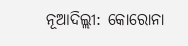ନୂଆଦିଲ୍ଲୀ: କୋରୋନା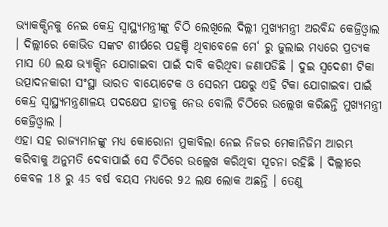ଭ୍ୟାକକ୍ସିନକୁ ନେଇ କେନ୍ଦ୍ର ସ୍ବାସ୍ଥ୍ୟମନ୍ତ୍ରୀଙ୍କୁ ଚିଠି ଲେଖିଲେ ଦିଲ୍ଲୀ ମୁଖ୍ୟମନ୍ତ୍ରୀ ଅରବିନ୍ଦ କେଜ୍ରିଓ୍ବାଲ । ଦିଲ୍ଲୀରେ କୋଭିଡ ସଙ୍କଟ ଶୀର୍ଷରେ ପହଞ୍ଚି ଥିବାବେଳେ ମେ‘ ରୁ ଜୁଲାଇ ମଧ୍ୟରେ ପ୍ରତ୍ୟକ ମାସ 60 ଲକ୍ଷ ଭ୍ୟାକ୍ସିନ ଯୋଗାଇବା ପାଇଁ ଦାବି କରିଥିବା ଜଣାପଡିଛି । ଦୁଇ ସ୍ବଦେଶୀ ଟିକା ଉତ୍ପାଦନକାରୀ ସଂସ୍ଥା ଭାରତ ବାୟୋଟେକ ଓ ସେରମ ପକ୍ଷରୁ ଏହି ଟିକା ଯୋଗାଇବା ପାଇଁ କେନ୍ଦ୍ର ସ୍ବାସ୍ଥ୍ୟମନ୍ତ୍ରଣାଳୟ ପଦକ୍ଷେପ ହାତକୁ ନେଉ ବୋଲି ଚିଠିରେ ଉଲ୍ଲେଖ କରିଛନ୍ତି ମୁଖ୍ୟମନ୍ତ୍ରୀ କେଜ୍ରିଓ୍ବାଲ ।
ଏହା ସହ ରାଜ୍ୟମାନଙ୍କୁ ମଧ୍ୟ କୋରୋନା ମୁକାବିଲା ନେଇ ନିଜର ମେକାନିଜିମ ଆରମ୍ଭ କରିବାକୁ ଅନୁମତି ଦେବାପାଇଁ ସେ ଚିଠିରେ ଉଲ୍ଲେଖ କରିଥିବା ସୂଚନା ରହିଛି । ଦିଲ୍ଲୀରେ କେବଳ 18 ରୁ 45 ବର୍ଷ ବୟସ ମଧ୍ୟରେ 92 ଲକ୍ଷ ଲୋକ ଅଛନ୍ତି । ତେଣୁ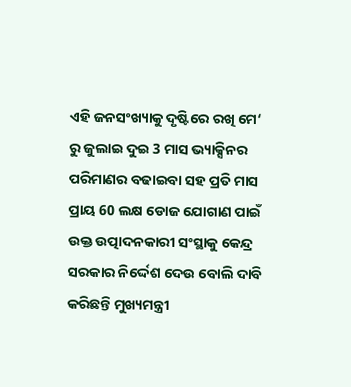ଏହି ଜନସଂଖ୍ୟାକୁ ଦୃଷ୍ଟିରେ ରଖି ମେ‘ ରୁ ଜୁଲାଇ ଦୁଇ 3 ମାସ ଭ୍ୟାକ୍ସିନର ପରିମାଣର ବଢାଇବା ସହ ପ୍ରତି ମାସ ପ୍ରାୟ 60 ଲକ୍ଷ ଡୋଜ ଯୋଗାଣ ପାଇଁ ଉକ୍ତ ଉତ୍ପାଦନକାରୀ ସଂସ୍ଥାକୁ କେନ୍ଦ୍ର ସରକାର ନିର୍ଦ୍ଦେଶ ଦେଉ ବୋଲି ଦାବି କରିଛନ୍ତି ମୁଖ୍ୟମନ୍ତ୍ରୀ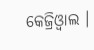କେଜ୍ରିଓ୍ବାଲ ।